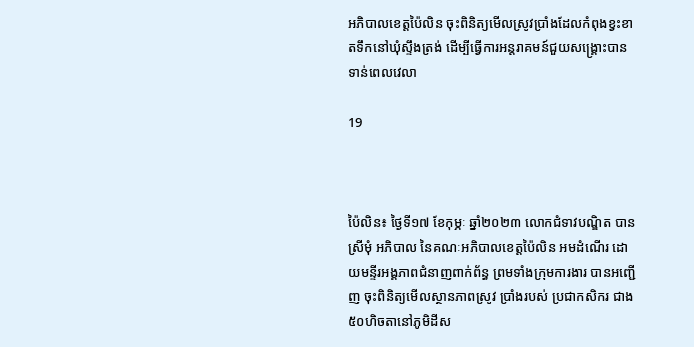អភិបាលខេត្តប៉ៃលិន ចុះពិនិត្យមើលស្រូវប្រាំងដែលកំពុងខ្វះខាតទឹកនៅឃុំស្ទឹងត្រង់ ដើម្បីធ្វើការអន្តរាគមន៍ជួយសង្គ្រោះបានទាន់ពេលវេលា

19



ប៉ៃលិន៖ ថ្ងៃទី១៧ ខែកុម្ភៈ ឆ្នាំ២០២៣ លោកជំទាវបណ្ឌិត បាន ស្រីមុំ អភិបាល នៃគណៈអភិបាលខេត្តប៉ៃលិន អមដំណើរ ដោយមន្ទីរអង្គភាពជំនាញពាក់ព័ន្ធ ព្រមទាំងក្រុមការងារ បានអញ្ជើញ ចុះពិនិត្យមើលស្ថានភាពស្រូវ ប្រាំងរបស់ ប្រជាកសិករ ជាង ៥០ហិចតានៅភូមិដីស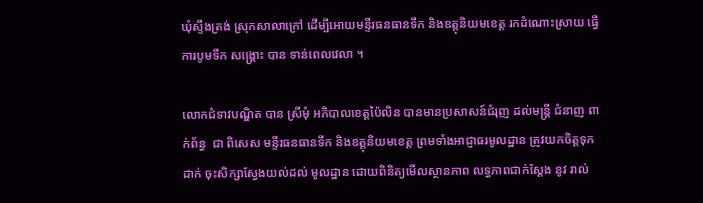ឃុំស្ទឹងត្រង់ ស្រុកសាលាក្រៅ ដើម្បីអោយមន្ទីរធនធានទឹក និងឧត្តុនិយមខេត្ត រកដំណោះស្រាយ ធ្វើការបូមទឹក សង្គ្រោះ បាន ទាន់ពេលវេលា ។

លោកជំទាវបណ្ឌិត បាន ស្រីមុំ អភិបាលខេត្តប៉ៃលិន បានមានប្រសាសន៍ជំរុញ ដល់មន្ត្រី ជំនាញ ពាក់ព័ន្ធ  ជា ពិសេស មន្ទីរធនធានទឹក និងឧត្តុនិយមខេត្ត ព្រមទាំងអាជ្ញាធរមូលដ្ឋាន ត្រូវយកចិត្តទុកដាក់ ចុះសិក្សាស្វែងយល់ដល់ មូលដ្ឋាន ដោយពិនិត្យមើលស្ថានភាព លទ្ធភាពជាក់ស្ដែង នូវ រាល់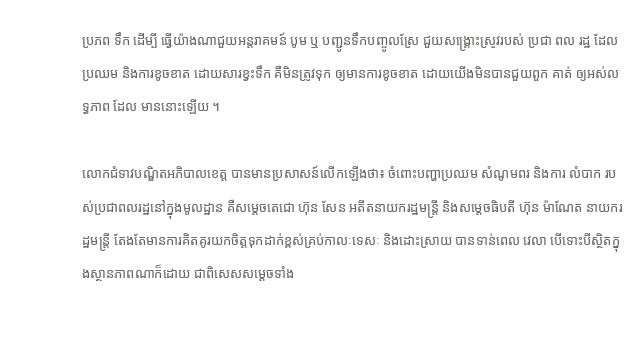ប្រភព ទឹក ដើម្បី ធ្វើយ៉ាងណាជួយអន្តរាគមន៍ បូម ឬ បញ្ជូនទឹកបញ្ចូលស្រែ ជួយសង្គ្រោះស្រូវរបស់ ប្រជា ពល រដ្ឋ ដែលប្រឈម និងការខូចខាត ដោយសារខ្វះទឹក គឺមិនត្រូវទុក ឲ្យមានការខូចខាត ដោយយើងមិនបានជួយពួក គាត់ ឲ្យអស់លទ្ធភាព ដែល មាននោះឡើយ ។

លោកជំទាវបណ្ឌិតអភិបាលខេត្ត បានមានប្រសាសន៍លើកឡើងថា៖ ចំពោះបញ្ហាប្រឈម សំណូមពរ និងការ លំបាក របស់ប្រជាពលរដ្ឋនៅក្នុងមូលដ្ឋាន គឺសម្ដេចតេជោ ហ៊ុន សែន អតីតនាយករដ្ឋមន្ត្រី និងសម្តេចធិបតី ហ៊ុន ម៉ាណែត នាយករដ្ឋមន្ត្រី តែងតែមានការគិតគូរយកចិត្តទុកដាក់ខ្ពស់គ្រប់កាលៈទេសៈ និងដោះស្រាយ បានទាន់ពេល វេលា បើទោះបីស្ថិតក្នុងស្ថានភាពណាក៏ដោយ ជាពិសេសសម្ដេចទាំង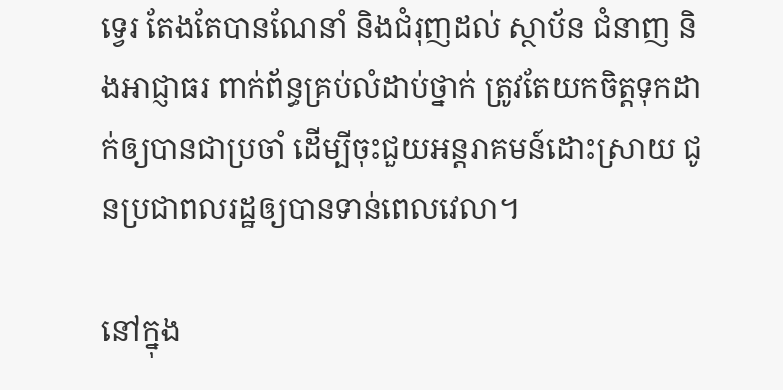ទ្វេរ តែងតែបានណែនាំ និងជំរុញដល់ ស្ថាប័ន ជំនាញ និងអាជ្ញាធរ ពាក់ព័ន្ធគ្រប់លំដាប់ថ្នាក់ ត្រូវតែយកចិត្តទុកដាក់ឲ្យបានជាប្រចាំ ដើម្បីចុះជួយអន្តរាគមន៍ដោះស្រាយ ជូនប្រជាពលរដ្ឋឲ្យបានទាន់ពេលវេលា។

នៅក្នុង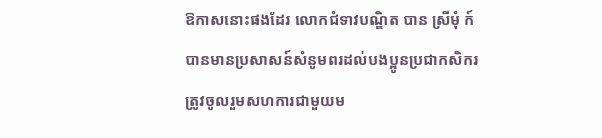ឱកាសនោះផងដែរ លោកជំទាវបណ្ឌិត បាន ស្រីមុំ ក៍បានមានប្រសាសន៍សំនូមពរដល់បងប្អូនប្រជាកសិករ ត្រូវចូលរួមសហការជាមួយម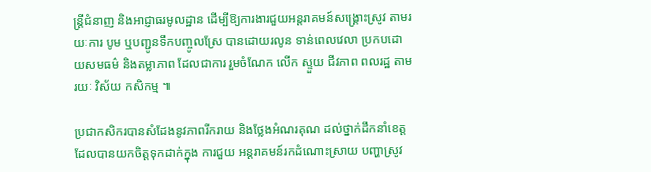ន្ត្រីជំនាញ និងអាជ្ញាធរមូលដ្ឋាន ដើម្បីឱ្យការងារជួយអន្តរាគមន៍សង្គ្រោះស្រូវ តាមរយៈការ បូម ឬបញ្ជូនទឹកបញ្ចូលស្រែ បានដោយរលូន ទាន់ពេលវេលា ប្រកបដោយសមធម៌ និងតម្លាភាព ដែលជាការ រួមចំណែក លើក ស្ទួយ ជីវភាព ពលរដ្ឋ តាមរយៈ វិស័យ កសិកម្ម ៕

ប្រជាកសិករបានសំដែងនូវភាពរីករាយ និងថ្លែងអំណរគុណ ដល់ថ្នាក់ដឹកនាំខេត្ត ដែលបានយកចិត្តទុកដាក់ក្នុង ការជួយ អន្តរាគមន៍រកដំណោះស្រាយ បញ្ហាស្រូវ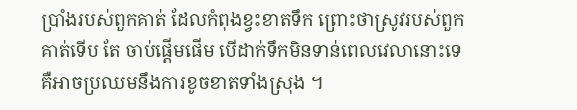ប្រាំងរបស់ពួកគាត់ ដែលកំពុងខ្វះខាតទឹក ព្រោះថាស្រូវរបស់ពួកគាត់ទើប តែ ចាប់ផ្តើមផើម បើដាក់ទឹកមិនទាន់ពេលវេលានោះទេ គឺអាចប្រឈមនឹងការខូចខាតទាំងស្រុង ។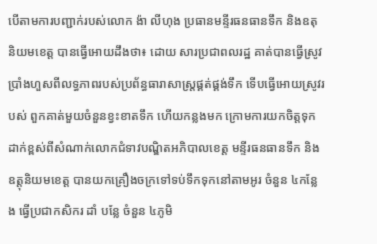បើតាមការបញ្ជាក់របស់លោក ង៉ា លីហុង ប្រធានមន្ទីរធនធានទឹក និងឧតុនិយមខេត្ត បានធ្វើអោយដឹងថា៖ ដោយ សារប្រជាពលរដ្ឋ គាត់បានធ្វើស្រូវប្រាំងហួសពីលទ្ធភាពរបស់ប្រព័ន្ធធារាសាស្ត្រផ្គត់ផ្គង់ទឹក ទើបធ្វើអោយស្រូវរបស់ ពួកគាត់មួយចំនួនខ្វះខាតទឹក ហើយកន្លងមក ក្រោមការយកចិត្តទុកដាក់ខ្ពស់ពីសំណាក់លោកជំទាវបណ្ឌិតអភិបាលខេត្ត មន្ទីរធនធានទឹក និងឧត្តុនិយមខេត្ត បានយកគ្រឿងចក្រទៅទប់ទឹកទុកនៅតាមអូរ ចំនួន ៤កន្លែង ធ្វើប្រជាកសិករ ដាំ បន្លែ ចំនួន ៤ភូមិ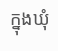ក្នុងឃុំ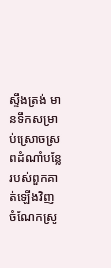ស្ទឹងត្រង់ មានទឹកសម្រាប់ស្រោចស្រពដំណាំបន្លែរបស់ពួកគាត់ឡើងវិញ ចំណែកស្រូ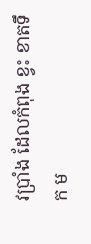វប្រាំង ដែលកំពុង ខ្វះ ខាតទឹក ម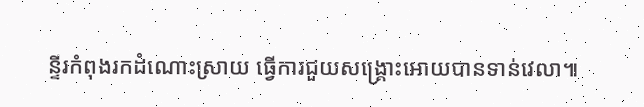ន្ទីរកំពុងរកដំណោះស្រាយ ធ្វើការជួយសង្គ្រោះអោយបានទាន់វេលា៕